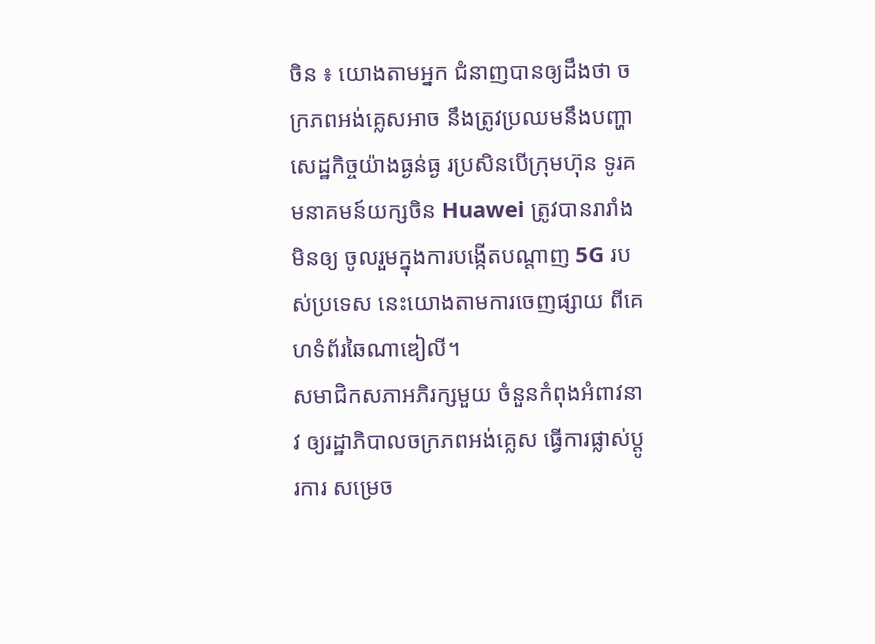ចិន ៖ យោងតាមអ្នក ជំនាញបានឲ្យដឹងថា ចក្រភពអង់គ្លេសអាច នឹងត្រូវប្រឈមនឹងបញ្ហា សេដ្ឋកិច្ចយ៉ាងធ្ងន់ធ្ង រប្រសិនបើក្រុមហ៊ុន ទូរគមនាគមន៍យក្សចិន Huawei ត្រូវបានរារាំងមិនឲ្យ ចូលរួមក្នុងការបង្កើតបណ្តាញ 5G របស់ប្រទេស នេះយោងតាមការចេញផ្សាយ ពីគេហទំព័រឆៃណាឌៀលី។
សមាជិកសភាអភិរក្សមួយ ចំនួនកំពុងអំពាវនាវ ឲ្យរដ្ឋាភិបាលចក្រភពអង់គ្លេស ធ្វើការផ្លាស់ប្តូរការ សម្រេច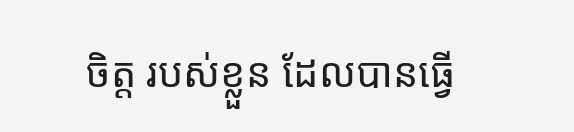ចិត្ត របស់ខ្លួន ដែលបានធ្វើ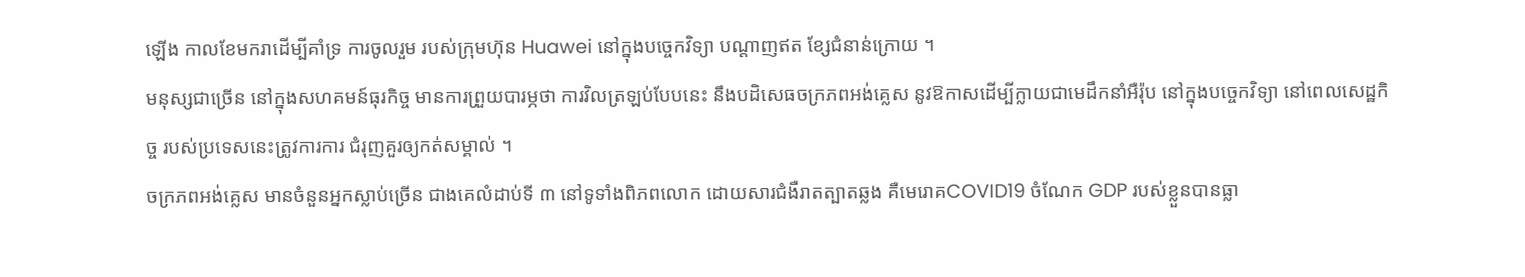ឡើង កាលខែមករាដើម្បីគាំទ្រ ការចូលរួម របស់ក្រុមហ៊ុន Huawei នៅក្នុងបច្ចេកវិទ្យា បណ្តាញឥត ខ្សែជំនាន់ក្រោយ ។
មនុស្សជាច្រើន នៅក្នុងសហគមន៍ធុរកិច្ច មានការព្រួយបារម្ភថា ការវិលត្រឡប់បែបនេះ នឹងបដិសេធចក្រភពអង់គ្លេស នូវឱកាសដើម្បីក្លាយជាមេដឹកនាំអឺរ៉ុប នៅក្នុងបច្ចេកវិទ្យា នៅពេលសេដ្ឋកិច្ច របស់ប្រទេសនេះត្រូវការការ ជំរុញគួរឲ្យកត់សម្គាល់ ។
ចក្រភពអង់គ្លេស មានចំនួនអ្នកស្លាប់ច្រើន ជាងគេលំដាប់ទី ៣ នៅទូទាំងពិភពលោក ដោយសារជំងឺរាតត្បាតឆ្លង គឺមេរោគCOVID19 ចំណែក GDP របស់ខ្លួនបានធ្លា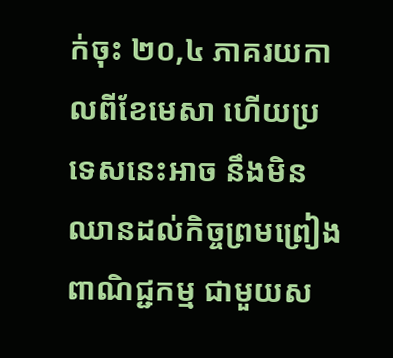ក់ចុះ ២០,៤ ភាគរយកាលពីខែមេសា ហើយប្រទេសនេះអាច នឹងមិនឈានដល់កិច្ចព្រមព្រៀងពាណិជ្ជកម្ម ជាមួយស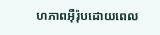ហភាពអ៊ឺរ៉ុបដោយពេល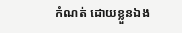កំណត់ ដោយខ្លួនឯង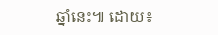ឆ្នាំនេះ៕ ដោយ៖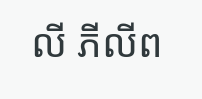លី ភីលីព